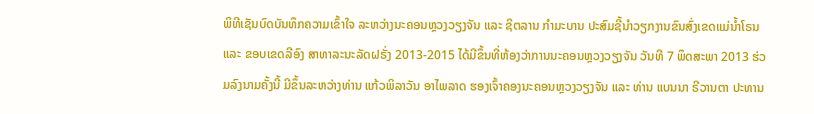ພິທີເຊັນບົດບັນທຶກຄວາມເຂົ້າໃຈ ລະຫວ່າງນະຄອນຫຼວງວຽງຈັນ ແລະ ຊິຕລານ ກຳມະບານ ປະສົມຊີ້ນຳວຽກງານຂົນສົ່ງເຂດແມ່ນ້ຳໂຣນ ແລະ ຂອບເຂດລີອົງ ສາທາລະນະລັດຝຣັ່ງ 2013-2015 ໄດ້ມີຂຶ້ນທີ່ຫ້ອງວ່າການນະຄອນຫຼວງວຽງຈັນ ວັນທີ 7 ພຶດສະພາ 2013 ຮ່ວມລົງນາມຄັ້ງນີ້ ມີຂຶ້ນລະຫວ່າງທ່ານ ແກ້ວພິລາວັນ ອາໄພລາດ ຮອງເຈົ້າຄອງນະຄອນຫຼວງວຽງຈັນ ແລະ ທ່ານ ແບນນາ ຣີວານຕາ ປະທານ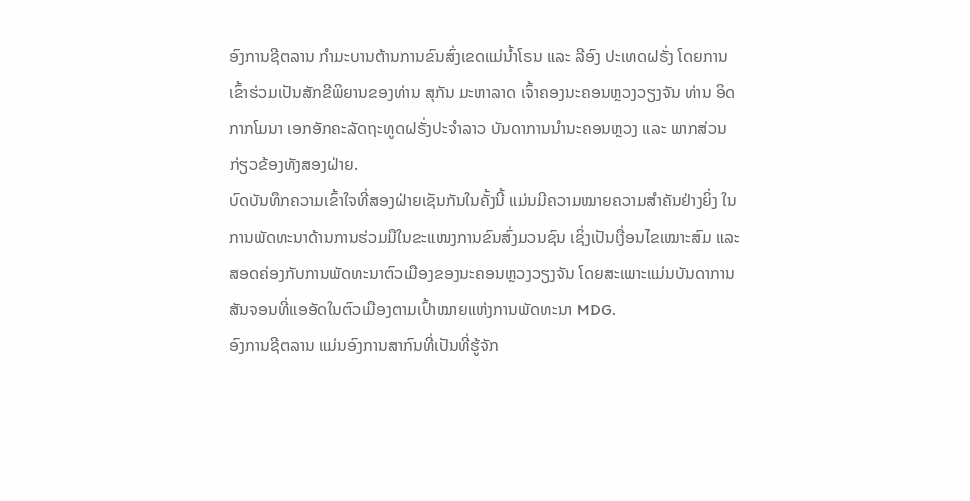ອົງການຊີຕລານ ກຳມະບານຕ້ານການຂົນສົ່ງເຂດແມ່ນ້ຳໂຣນ ແລະ ລີອົງ ປະເທດຝຣັ່ງ ໂດຍການເຂົ້າຮ່ວມເປັນສັກຂີພິຍານຂອງທ່ານ ສຸກັນ ມະຫາລາດ ເຈົ້າຄອງນະຄອນຫຼວງວຽງຈັນ ທ່ານ ອິດ ກາກໂມນາ ເອກອັກຄະລັດຖະທູດຝຣັ່ງປະຈຳລາວ ບັນດາການນຳນະຄອນຫຼວງ ແລະ ພາກສ່ວນກ່ຽວຂ້ອງທັງສອງຝ່າຍ.
ບົດບັນທຶກຄວາມເຂົ້າໃຈທີ່ສອງຝ່າຍເຊັນກັນໃນຄັ້ງນີ້ ແມ່ນມີຄວາມໝາຍຄວາມສຳຄັນຢ່າງຍິ່ງ ໃນການພັດທະນາດ້ານການຮ່ວມມືໃນຂະແໜງການຂົນສົ່ງມວນຊົນ ເຊິ່ງເປັນເງື່ອນໄຂເໝາະສົມ ແລະ ສອດຄ່ອງກັບການພັດທະນາຕົວເມືອງຂອງນະຄອນຫຼວງວຽງຈັນ ໂດຍສະເພາະແມ່ນບັນດາການສັນຈອນທີ່ແອອັດໃນຕົວເມືອງຕາມເປົ້າໝາຍແຫ່ງການພັດທະນາ MDG.
ອົງການຊີຕລານ ແມ່ນອົງການສາກົນທີ່ເປັນທີ່ຮູ້ຈັກ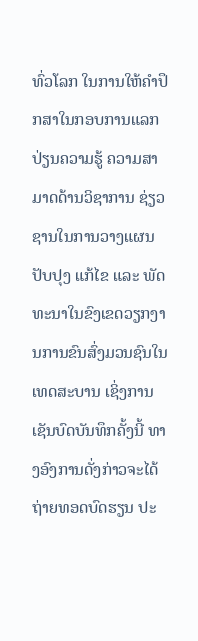ທົ່ວໂລກ ໃນການໃຫ້ຄຳປຶກສາໃນກອບການແລກປ່ຽນຄວາມຮູ້ ຄວາມສາມາດດ້ານວິຊາການ ຊ່ຽວຊານໃນການວາງແຜນປັບປຸງ ແກ້ໄຂ ແລະ ພັດທະນາໃນຂົງເຂດວຽກງານການຂົນສົ່ງມວນຊົນໃນເທດສະບານ ເຊິ່ງການເຊັນບົດບັນທຶກຄັ້ງນີ້ ທາງອົງການດັ່ງກ່າວຈະໄດ້ຖ່າຍທອດບົດຮຽນ ປະ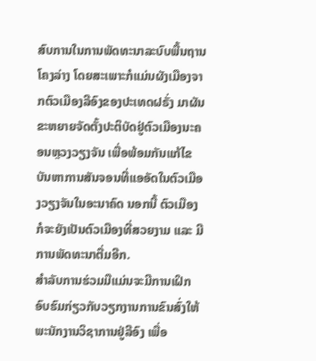ສົບການໃນການພັດທະນາລະບົບພື້ນຖານໂຄງລ່າງ ໂດຍສະເພາະກໍແມ່ນຜັງເມືອງຈາກຕົວເມືອງລີອົງຂອງປະເທດຝຣັ່ງ ມາຜັນຂະຫຍາຍຈັດຕັ້ງປະຕິບັດຢູ່ຕົວເມືອງນະຄອນຫຼວງວຽງຈັນ ເພື່ອພ້ອມກັນແກ້ໄຂບັນຫາການສັນຈອນທີ່ແອອັດໃນຕົວເມືອງວຽງຈັນໃນອະນາຄົດ ນອກນີ້ ຕົວເມືອງກໍຈະຍັງເປັນຕົວເມືອງທີ່ສວຍງາມ ແລະ ມີການພັດທະນາຕື່ມອີກ.
ສຳລັບການຮ່ວມມືແມ່ນຈະມີການເຝິກອົບຮົມກ່ຽວກັບວຽກງານການຂົນສົ່ງໃຫ້ພະນັກງານວິຊາການຢູ່ລີອົງ ເພື່ອ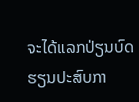ຈະໄດ້ແລກປ່ຽນບົດຮຽນປະສົບກາ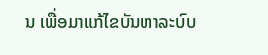ນ ເພື່ອມາແກ້ໄຂບັນຫາລະບົບ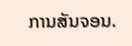ການສັນຈອນ.